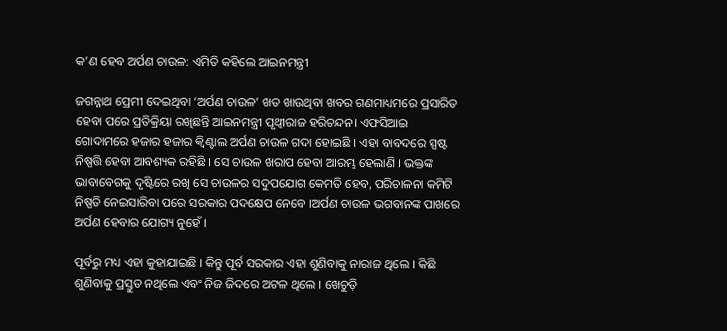କ’ଣ ହେବ ଅର୍ପଣ ଚାଉଳ: ଏମିତି କହିଲେ ଆଇନମନ୍ତ୍ରୀ

ଜଗନ୍ନାଥ ପ୍ରେମୀ ଦେଇଥିବା ‘ଅର୍ପଣ ଚାଉଳ’ ଖତ ଖାଉଥିବା ଖବର ଗଣମାଧ୍ୟମରେ ପ୍ରସାରିତ ହେବା ପରେ ପ୍ରତିକ୍ରିୟା ରଖିଛନ୍ତି ଆଇନମନ୍ତ୍ରୀ ପୃଥ୍ୱୀରାଜ ହରିଚନ୍ଦନ। ଏଫସିଆଇ ଗୋଦାମରେ ହଜାର ହଜାର କ୍ୱିଣ୍ଟାଲ ଅର୍ପଣ ଚାଉଳ ଗଦା ହୋଇଛି । ଏହା ବାବଦରେ ସ୍ପଷ୍ଟ ନିଷ୍ପତ୍ତି ହେବା ଆବଶ୍ୟକ ରହିଛି । ସେ ଚାଉଳ ଖରାପ ହେବା ଆରମ୍ଭ ହେଲାଣି । ଭକ୍ତଙ୍କ ଭାବାବେଗକୁ ଦୃଷ୍ଟିରେ ରଖି ସେ ଚାଉଳର ସଦୁପଯୋଗ କେମତି ହେବ, ପରିଚାଳନା କମିଟି ନିଷ୍ପତି ନେଇସାରିବା ପରେ ସରକାର ପଦକ୍ଷେପ ନେବେ ।ଅର୍ପଣ ଚାଉଳ ଭଗବାନଙ୍କ ପାଖରେ ଅର୍ପଣ ହେବାର ଯୋଗ୍ୟ ନୁହେଁ ।

ପୂର୍ବରୁ ମଧ୍ୟ ଏହା କୁହାଯାଇଛି । କିନ୍ତୁ ପୂର୍ବ ସରକାର ଏହା ଶୁଣିବାକୁ ନାରାଜ ଥିଲେ । କିଛି ଶୁଣିବାକୁ ପ୍ରସ୍ତୁତ ନଥିଲେ ଏବଂ ନିଜ ଜିଦରେ ଅଟଳ ଥିଲେ । ଖେଚୁଡ଼ି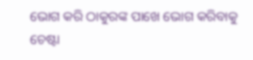ଭୋଗ କରି ଠାକୁରଙ୍କ ପାଖେ ଭୋଗ କରିବାକୁ ଚେଷ୍ଟା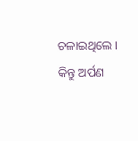ଚଳାଇଥିଲେ । କିନ୍ତୁ ଅର୍ପଣ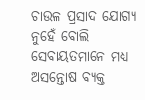ଚାଉଳ ପ୍ରସାଦ ଯୋଗ୍ୟ ନୁହେଁ ବୋଲି ସେବାୟତମାନେ ମଧ୍ୟ ଅସନ୍ତୋଷ ବ୍ୟକ୍ତ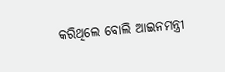କରିଥିଲେ ବୋଲି ଆଇନମନ୍ତ୍ରୀ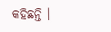କହିଛନ୍ତି ।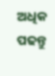ଅଧିକ ପଢନ୍ତୁ